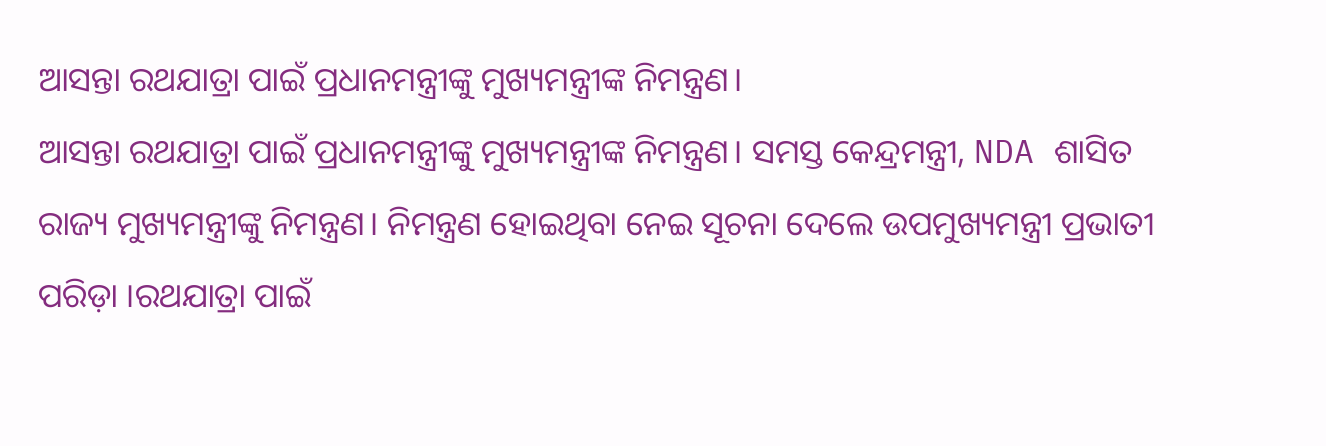ଆସନ୍ତା ରଥଯାତ୍ରା ପାଇଁ ପ୍ରଧାନମନ୍ତ୍ରୀଙ୍କୁ ମୁଖ୍ୟମନ୍ତ୍ରୀଙ୍କ ନିମନ୍ତ୍ରଣ।
ଆସନ୍ତା ରଥଯାତ୍ରା ପାଇଁ ପ୍ରଧାନମନ୍ତ୍ରୀଙ୍କୁ ମୁଖ୍ୟମନ୍ତ୍ରୀଙ୍କ ନିମନ୍ତ୍ରଣ। ସମସ୍ତ କେନ୍ଦ୍ରମନ୍ତ୍ରୀ, NDA ଶାସିତ ରାଜ୍ୟ ମୁଖ୍ୟମନ୍ତ୍ରୀଙ୍କୁ ନିମନ୍ତ୍ରଣ। ନିମନ୍ତ୍ରଣ ହୋଇଥିବା ନେଇ ସୂଚନା ଦେଲେ ଉପମୁଖ୍ୟମନ୍ତ୍ରୀ ପ୍ରଭାତୀ ପରିଡ଼ା ।ରଥଯାତ୍ରା ପାଇଁ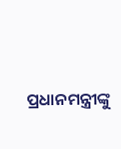ପ୍ରଧାନମନ୍ତ୍ରୀଙ୍କୁ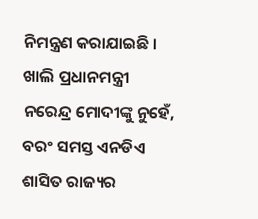ନିମନ୍ତ୍ରଣ କରାଯାଇଛି । ଖାଲି ପ୍ରଧାନମନ୍ତ୍ରୀ ନରେନ୍ଦ୍ର ମୋଦୀଙ୍କୁ ନୁହେଁ, ବରଂ ସମସ୍ତ ଏନଡିଏ ଶାସିତ ରାଜ୍ୟର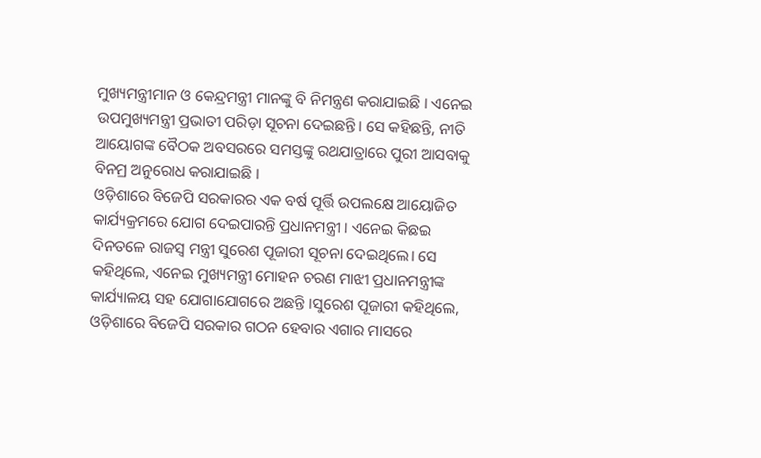ମୁଖ୍ୟମନ୍ତ୍ରୀମାନ ଓ କେନ୍ଦ୍ରମନ୍ତ୍ରୀ ମାନଙ୍କୁ ବି ନିମନ୍ତ୍ରଣ କରାଯାଇଛି । ଏନେଇ ଉପମୁଖ୍ୟମନ୍ତ୍ରୀ ପ୍ରଭାତୀ ପରିଡ଼ା ସୂଚନା ଦେଇଛନ୍ତି। ସେ କହିଛନ୍ତି, ନୀତି ଆୟୋଗଙ୍କ ବୈଠକ ଅବସରରେ ସମସ୍ତଙ୍କୁ ରଥଯାତ୍ରାରେ ପୁରୀ ଆସବାକୁ ବିନମ୍ର ଅନୁରୋଧ କରାଯାଇଛି ।
ଓଡ଼ିଶାରେ ବିଜେପି ସରକାରର ଏକ ବର୍ଷ ପୂର୍ତ୍ତି ଉପଲକ୍ଷେ ଆୟୋଜିତ କାର୍ଯ୍ୟକ୍ରମରେ ଯୋଗ ଦେଇପାରନ୍ତି ପ୍ରଧାନମନ୍ତ୍ରୀ । ଏନେଇ କିଛଇ ଦିନତଳେ ରାଜସ୍ବ ମନ୍ତ୍ରୀ ସୁରେଶ ପୂଜାରୀ ସୂଚନା ଦେଇଥିଲେ। ସେ କହିଥିଲେ, ଏନେଇ ମୁଖ୍ୟମନ୍ତ୍ରୀ ମୋହନ ଚରଣ ମାଝୀ ପ୍ରଧାନମନ୍ତ୍ରୀଙ୍କ କାର୍ଯ୍ୟାଳୟ ସହ ଯୋଗାଯୋଗରେ ଅଛନ୍ତି ।ସୁରେଶ ପୂଜାରୀ କହିଥିଲେ, ଓଡ଼ିଶାରେ ବିଜେପି ସରକାର ଗଠନ ହେବାର ଏଗାର ମାସରେ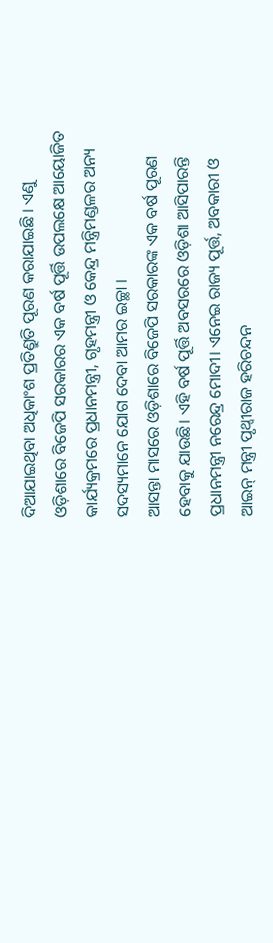ଦିଆଯାଇଥିବା ଅଧିକାଂଶ ପ୍ରତିଣ୍ରୁତି ପୂରଣ କରାଯାଇଛି । ଏଣୁ ଓଡ଼ିଶାରେ ବିଜେପି ସରକାରର ଏକ ବର୍ଷ ପୂର୍ତ୍ତି ଉପଲକ୍ଷେ ଆୟୋଜିତ କାର୍ଯ୍ୟକ୍ରମରେ ପ୍ରଧାନମନ୍ତ୍ରୀ, ଗୃହମନ୍ତ୍ରୀ ଓ କେନ୍ଦ୍ର ମନ୍ତ୍ରିମଣ୍ଡଳର ଅନ୍ୟ ସଦସ୍ୟମାନେ ଯୋଗ ଦେବା ଆମର ଇଚ୍ଛା ।
ଆସନ୍ତା ମାସରେ ଓଡ଼ିଶାରେ ବିଜେପି ସରକାରଙ୍କ ଏକ ବର୍ଷ ପୂରଣ ହେବାକୁ ଯାଉଛି। ଏହି ବର୍ଷ ପୂର୍ତ୍ତି ଅବସରରେ ଓଡ଼ିଶା ଆସିପାରନ୍ତି ପ୍ରଧାନମନ୍ତ୍ରୀ ନରେନ୍ଦ୍ର ମୋଦୀ। ଏନେଇ ରାଜ୍ୟ ପୂର୍ତ୍ତ, ଅବକାରୀ ଓ ଆଇନ୍ ମନ୍ତ୍ରୀ ପୃଥ୍ବୀରାଜ ହରିଚନ୍ଦନ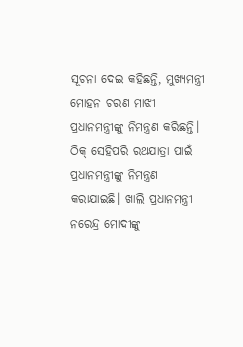ସୂଚନା ଦେଇ କହିଛନ୍ତି, ମୁଖ୍ୟମନ୍ତ୍ରୀ ମୋହନ ଚରଣ ମାଝୀ ପ୍ରଧାନମନ୍ତ୍ରୀଙ୍କୁ ନିମନ୍ତ୍ରଣ କରିଛନ୍ତି। ଠିକ୍ ସେହିପରି ରଥଯାତ୍ରା ପାଇଁ ପ୍ରଧାନମନ୍ତ୍ରୀଙ୍କୁ ନିମନ୍ତ୍ରଣ କରାଯାଇଛି। ଖାଲି ପ୍ରଧାନମନ୍ତ୍ରୀ ନରେନ୍ଦ୍ର ମୋଦୀଙ୍କୁ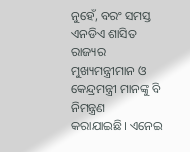ନୁହେଁ, ବରଂ ସମସ୍ତ ଏନଡିଏ ଶାସିତ ରାଜ୍ୟର ମୁଖ୍ୟମନ୍ତ୍ରୀମାନ ଓ କେନ୍ଦ୍ରମନ୍ତ୍ରୀ ମାନଙ୍କୁ ବି ନିମନ୍ତ୍ରଣ କରାଯାଇଛି। ଏନେଇ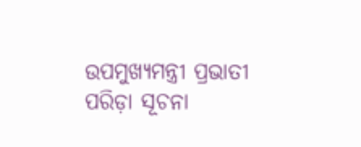ଉପମୁଖ୍ୟମନ୍ତ୍ରୀ ପ୍ରଭାତୀ ପରିଡ଼ା ସୂଚନା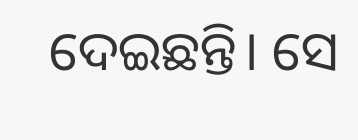ଦେଇଛନ୍ତି। ସେ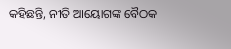କହିଛନ୍ତି, ନୀତି ଆୟୋଗଙ୍କ ବୈଠକ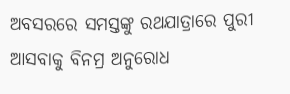ଅବସରରେ ସମସ୍ତଙ୍କୁ ରଥଯାତ୍ରାରେ ପୁରୀ ଆସବାକୁ ବିନମ୍ର ଅନୁରୋଧ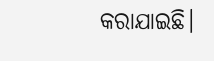କରାଯାଇଛି।